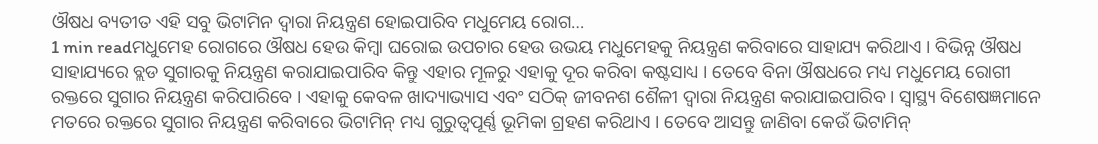ଔଷଧ ବ୍ୟତୀତ ଏହି ସବୁ ଭିଟାମିନ ଦ୍ୱାରା ନିୟନ୍ତ୍ରଣ ହୋଇପାରିବ ମଧୁମେୟ ରୋଗ…
1 min readମଧୁମେହ ରୋଗରେ ଔଷଧ ହେଉ କିମ୍ବା ଘରୋଇ ଉପଚାର ହେଉ ଉଭୟ ମଧୁମେହକୁ ନିୟନ୍ତ୍ରଣ କରିବାରେ ସାହାଯ୍ୟ କରିଥାଏ । ବିଭିନ୍ନ ଔଷଧ ସାହାଯ୍ୟରେ ବ୍ଲଡ ସୁଗାରକୁ ନିୟନ୍ତ୍ରଣ କରାଯାଇପାରିବ କିନ୍ତୁ ଏହାର ମୂଳରୁ ଏହାକୁ ଦୂର କରିବା କଷ୍ଟସାଧ୍ୟ । ତେବେ ବିନା ଔଷଧରେ ମଧ୍ୟ ମଧୁମେୟ ରୋଗୀ ରକ୍ତରେ ସୁଗାର ନିୟନ୍ତ୍ରଣ କରିପାରିବେ । ଏହାକୁ କେବଳ ଖାଦ୍ୟାଭ୍ୟାସ ଏବଂ ସଠିକ୍ ଜୀବନଶ ଶୈଳୀ ଦ୍ୱାରା ନିୟନ୍ତ୍ରଣ କରାଯାଇପାରିବ । ସ୍ୱାସ୍ଥ୍ୟ ବିଶେଷଜ୍ଞମାନେ ମତରେ ରକ୍ତରେ ସୁଗାର ନିୟନ୍ତ୍ରଣ କରିବାରେ ଭିଟାମିନ୍ ମଧ୍ୟ ଗୁରୁତ୍ୱପୂର୍ଣ୍ଣ ଭୂମିକା ଗ୍ରହଣ କରିଥାଏ । ତେବେ ଆସନ୍ତୁ ଜାଣିବା କେଉଁ ଭିଟାମିନ୍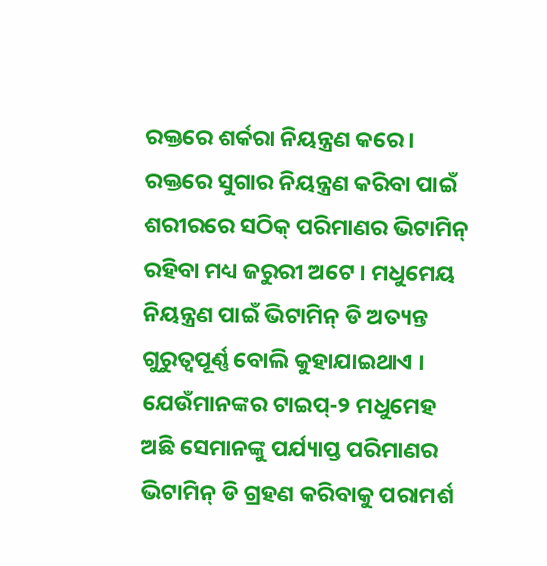ରକ୍ତରେ ଶର୍କରା ନିୟନ୍ତ୍ରଣ କରେ । ରକ୍ତରେ ସୁଗାର ନିୟନ୍ତ୍ରଣ କରିବା ପାଇଁ ଶରୀରରେ ସଠିକ୍ ପରିମାଣର ଭିଟାମିନ୍ ରହିବା ମଧ୍ୟ ଜରୁରୀ ଅଟେ । ମଧୁମେୟ ନିୟନ୍ତ୍ରଣ ପାଇଁ ଭିଟାମିନ୍ ଡି ଅତ୍ୟନ୍ତ ଗୁରୁତ୍ୱପୂର୍ଣ୍ଣ ବୋଲି କୁହାଯାଇଥାଏ ।
ଯେଉଁମାନଙ୍କର ଟାଇପ୍-୨ ମଧୁମେହ ଅଛି ସେମାନଙ୍କୁ ପର୍ଯ୍ୟାପ୍ତ ପରିମାଣର ଭିଟାମିନ୍ ଡି ଗ୍ରହଣ କରିବାକୁ ପରାମର୍ଶ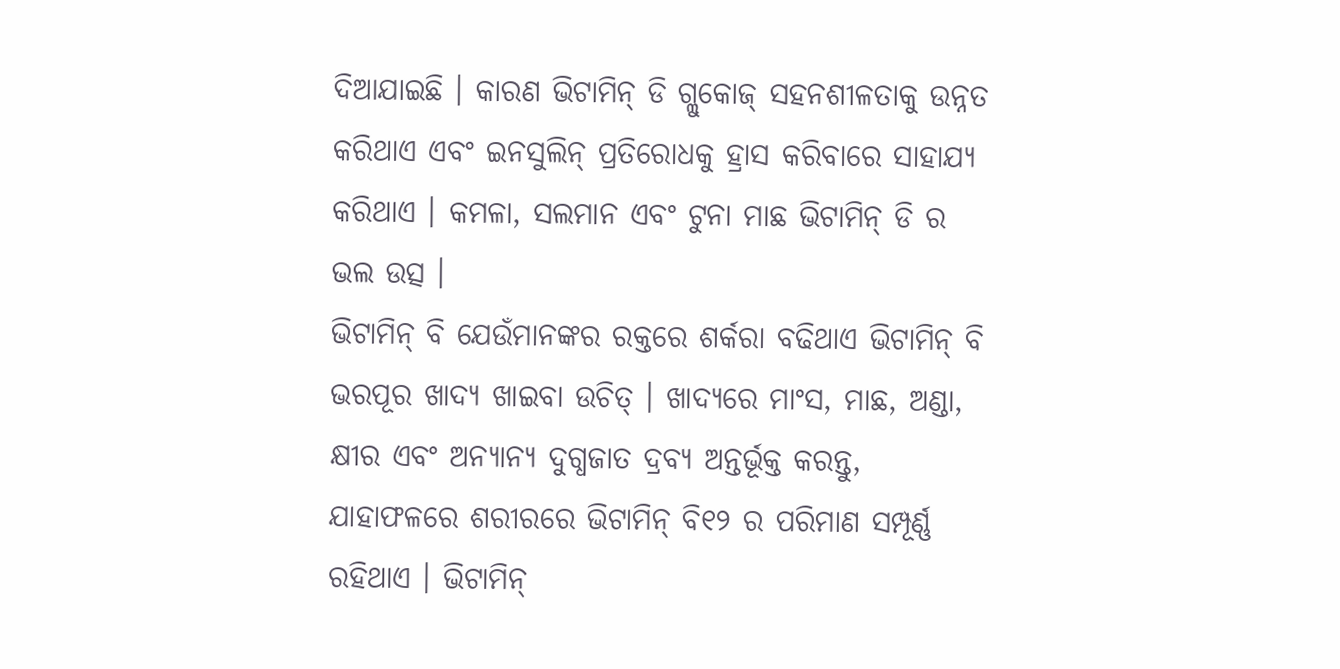ଦିଆଯାଇଛି । କାରଣ ଭିଟାମିନ୍ ଡି ଗ୍ଲୁକୋଜ୍ ସହନଶୀଳତାକୁ ଉନ୍ନତ କରିଥାଏ ଏବଂ ଇନସୁଲିନ୍ ପ୍ରତିରୋଧକୁ ହ୍ରାସ କରିବାରେ ସାହାଯ୍ୟ କରିଥାଏ । କମଳା, ସଲମାନ ଏବଂ ଟୁନା ମାଛ ଭିଟାମିନ୍ ଡି ର ଭଲ ଉତ୍ସ ।
ଭିଟାମିନ୍ ବି ଯେଉଁମାନଙ୍କର ରକ୍ତରେ ଶର୍କରା ବଢିଥାଏ ଭିଟାମିନ୍ ବି ଭରପୂର ଖାଦ୍ୟ ଖାଇବା ଉଚିତ୍ । ଖାଦ୍ୟରେ ମାଂସ, ମାଛ, ଅଣ୍ଡା, କ୍ଷୀର ଏବଂ ଅନ୍ୟାନ୍ୟ ଦୁଗ୍ଧଜାତ ଦ୍ରବ୍ୟ ଅନ୍ତର୍ଭୂକ୍ତ କରନ୍ତୁ, ଯାହାଫଳରେ ଶରୀରରେ ଭିଟାମିନ୍ ବି୧୨ ର ପରିମାଣ ସମ୍ପୂର୍ଣ୍ଣ ରହିଥାଏ । ଭିଟାମିନ୍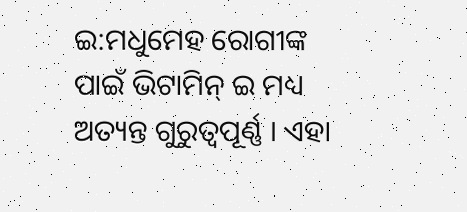ଇ:ମଧୁମେହ ରୋଗୀଙ୍କ ପାଇଁ ଭିଟାମିନ୍ ଇ ମଧ୍ୟ ଅତ୍ୟନ୍ତ ଗୁରୁତ୍ୱପୂର୍ଣ୍ଣ । ଏହା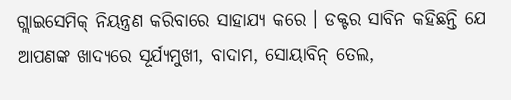ଗ୍ଲାଇସେମିକ୍ ନିୟନ୍ତ୍ରଣ କରିବାରେ ସାହାଯ୍ୟ କରେ । ଡକ୍ଟର ସାବିନ କହିଛନ୍ତି ଯେ ଆପଣଙ୍କ ଖାଦ୍ୟରେ ସୂର୍ଯ୍ୟମୁଖୀ, ବାଦାମ, ସୋୟାବିନ୍ ତେଲ,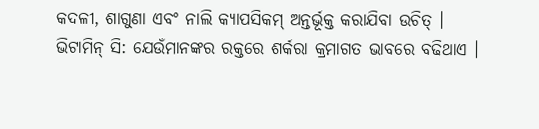କଦଳୀ, ଶାଗୁଣା ଏବଂ ନାଲି କ୍ୟାପସିକମ୍ ଅନ୍ତର୍ଭୂକ୍ତ କରାଯିବା ଉଚିତ୍ ।
ଭିଟାମିନ୍ ସି: ଯେଉଁମାନଙ୍କର ରକ୍ତରେ ଶର୍କରା କ୍ରମାଗତ ଭାବରେ ବଢିଥାଏ ।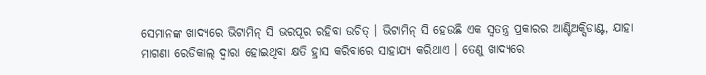ସେମାନଙ୍କ ଖାଦ୍ୟରେ ଭିଟାମିନ୍ ସି ଭରପୂର ରହିବା ଉଚିତ୍ । ଭିଟାମିନ୍ ସି ହେଉଛି ଏକ ସ୍ୱତନ୍ତ୍ର ପ୍ରକାରର ଆଣ୍ଟିଅକ୍ସିଡାଣ୍ଟ, ଯାହା ମାଗଣା ରେଡିକାଲ୍ ଦ୍ୱାରା ହୋଇଥିବା କ୍ଷତି ହ୍ରାସ କରିବାରେ ସାହାଯ୍ୟ କରିଥାଏ । ତେଣୁ ଖାଦ୍ୟରେ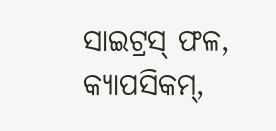ସାଇଟ୍ରସ୍ ଫଳ, କ୍ୟାପସିକମ୍,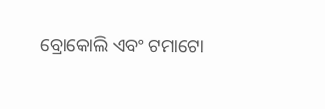ବ୍ରୋକୋଲି ଏବଂ ଟମାଟୋ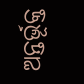ଅନ୍ତର୍ଭୂକ୍ତ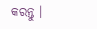କରନ୍ତୁ ।